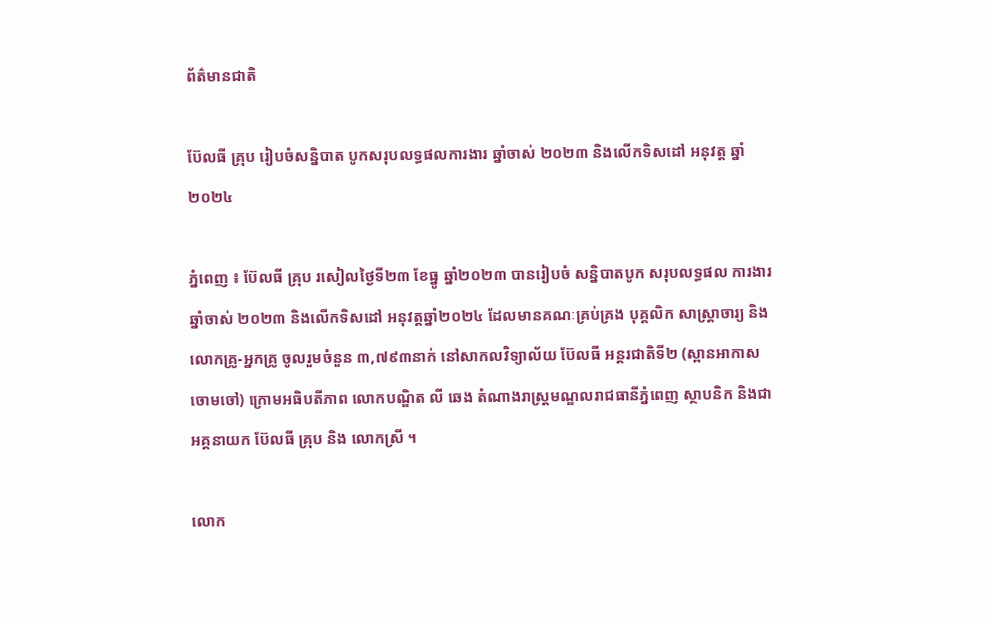ព័ត៌មានជាតិ

ប៊ែលធី គ្រុប រៀបចំសន្និបាត បូកសរុបលទ្ធផលការងារ ឆ្នាំចាស់ ២០២៣ និងលើកទិសដៅ អនុវត្ត ឆ្នាំ២០២៤

ភ្នំពេញ ៖ ប៊ែលធី គ្រុប រសៀលថ្ងៃទី២៣ ខែធ្នូ ឆ្នាំ២០២៣ បានរៀបចំ សន្និបាតបូក សរុបលទ្ធផល ការងារឆ្នាំចាស់ ២០២៣ និងលើកទិសដៅ អនុវត្តឆ្នាំ២០២៤ ដែលមានគណៈគ្រប់គ្រង បុគ្គលិក សាស្រ្តាចារ្យ និងលោកគ្រូ-អ្នកគ្រូ ចូលរួមចំនួន ៣,៧៩៣នាក់ នៅសាកលវិទ្យាល័យ ប៊ែលធី អន្តរជាតិទី២ (ស្ពានអាកាសចោមចៅ) ក្រោមអធិបតីភាព លោកបណ្ឌិត លី ឆេង តំណាងរាស្រ្តមណ្ឌលរាជធានីភ្នំពេញ ស្ថាបនិក និងជាអគ្គនាយក ប៊ែលធី គ្រុប និង លោកស្រី ។

លោក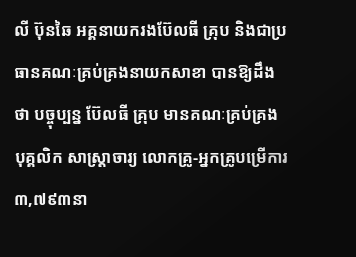លី ប៊ុនឆៃ អគ្គនាយករងប៊ែលធី គ្រុប និងជាប្រធានគណៈគ្រប់គ្រងនាយកសាខា បានឱ្យដឹងថា បច្ចុប្បន្ន ប៊ែលធី គ្រុប មានគណៈគ្រប់គ្រង បុគ្គលិក សាស្រ្តាចារ្យ លោកគ្រូ-អ្នកគ្រូបម្រើការ ៣,៧៩៣នា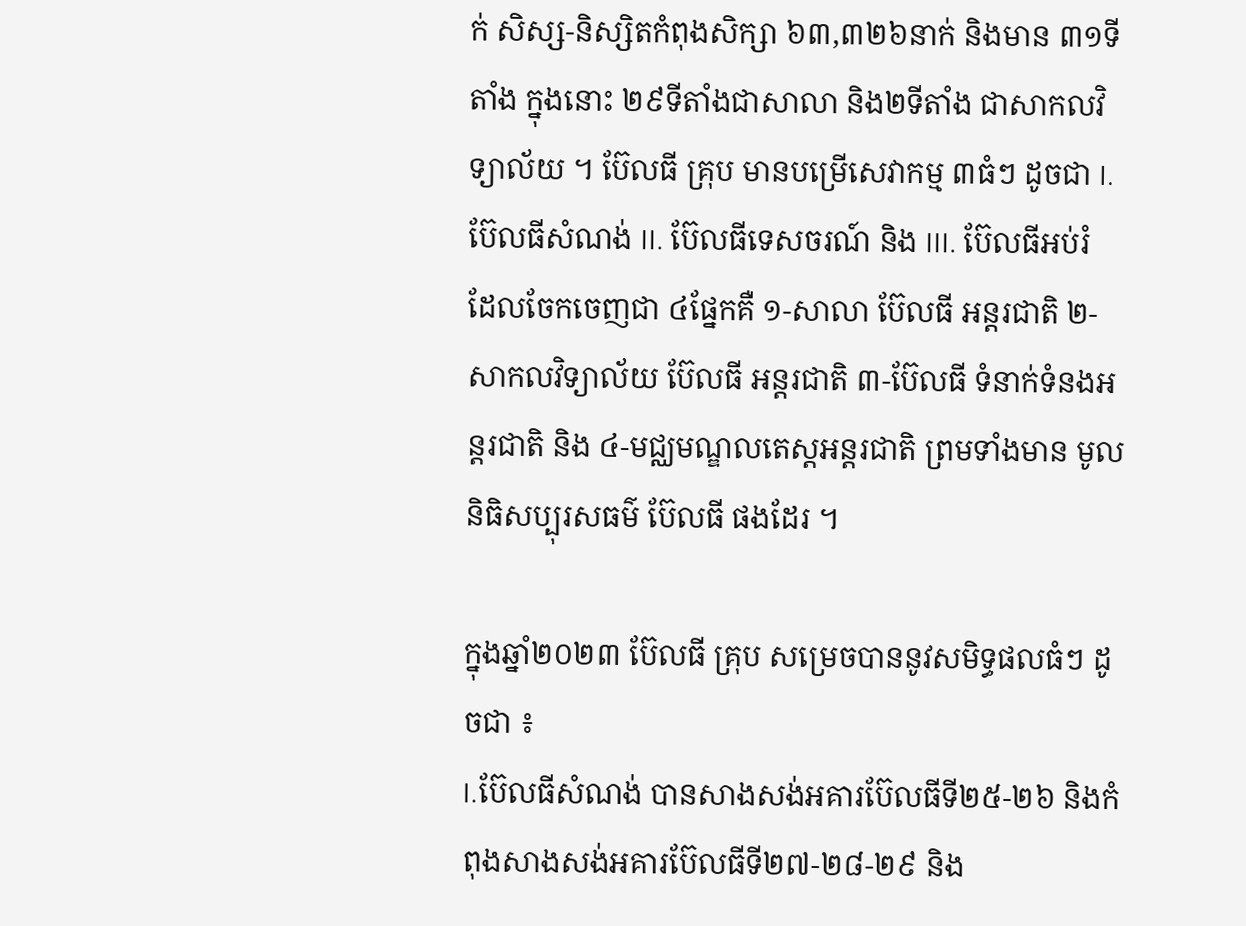ក់ សិស្ស-និស្សិតកំពុងសិក្សា ៦៣,៣២៦នាក់ និងមាន ៣១ទីតាំង ក្នុងនោះ ២៩ទីតាំងជាសាលា និង២ទីតាំង ជាសាកលវិទ្យាល័យ ។ ប៊ែលធី គ្រុប មានបម្រើសេវាកម្ម ៣ធំៗ ដូចជា I. ប៊ែលធីសំណង់ II. ប៊ែលធីទេសចរណ៍ និង III. ប៊ែលធីអប់រំ ដែលចែកចេញជា ៤ផ្នែកគឺ ១-សាលា ប៊ែលធី អន្តរជាតិ ២-សាកលវិទ្យាល័យ ប៊ែលធី អន្តរជាតិ ៣-ប៊ែលធី ទំនាក់ទំនងអន្តរជាតិ និង ៤-មជ្ឈមណ្ឌលតេស្តអន្តរជាតិ ព្រមទាំងមាន មូលនិធិសប្បុរសធម៌ ប៊ែលធី ផងដែរ ។

ក្នុងឆ្នាំ២០២៣ ប៊ែលធី គ្រុប សម្រេចបាននូវសមិទ្ធផលធំៗ ដូចជា ៖
I.ប៊ែលធីសំណង់ បានសាងសង់អគារប៊ែលធីទី២៥-២៦ និងកំពុងសាងសង់អគារប៊ែលធីទី២៧-២៨-២៩ និង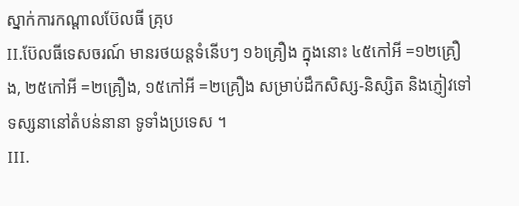ស្នាក់ការកណ្តាលប៊ែលធី គ្រុប
II.ប៊ែលធីទេសចរណ៍ មានរថយន្តទំនើបៗ ១៦គ្រឿង ក្នុងនោះ ៤៥កៅអី =១២គ្រឿង, ២៥កៅអី =២គ្រឿង, ១៥កៅអី =២គ្រឿង សម្រាប់ដឹកសិស្ស-និស្សិត និងភ្ញៀវទៅទស្សនានៅតំបន់នានា ទូទាំងប្រទេស ។
III.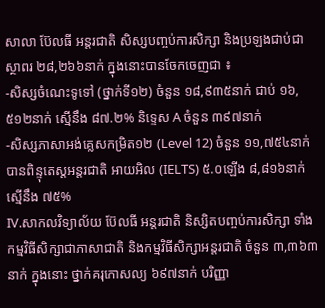សាលា ប៊ែលធី អន្តរជាតិ សិស្សបញ្ចប់ការសិក្សា និងប្រឡងជាប់ជាស្ថាពរ ២៨,២៦៦នាក់ ក្នុងនោះបានចែកចេញជា ៖
-សិស្សចំណេះទូទៅ (ថ្នាក់ទី១២) ចំនួន ១៨,៩៣៥នាក់ ជាប់ ១៦,៥១២នាក់ ស្មើនឹង ៨៧.២% និទ្ទេស A ចំនួន ៣៩៧នាក់
-សិស្សភាសាអង់គ្លេសកម្រិត១២ (Level 12) ចំនួន ១១,៧៥៤នាក់ បានពិន្ទុតេស្តអន្តរជាតិ អាយអិល (IELTS) ៥.០ឡើង ៨,៨១៦នាក់ ស្មើនឹង ៧៥%
IV.សាកលវិទ្យាល័យ ប៊ែលធី អន្តរជាតិ និស្សិតបញ្ចប់ការសិក្សា ទាំងកម្មវិធីសិក្សាជាភាសាជាតិ និងកម្មវិធីសិក្សាអន្តរជាតិ ចំនួន ៣,៣៦៣នាក់ ក្នុងនោះ ថ្នាក់គរុកោសល្យ ៦៩៧នាក់ បរិញ្ញា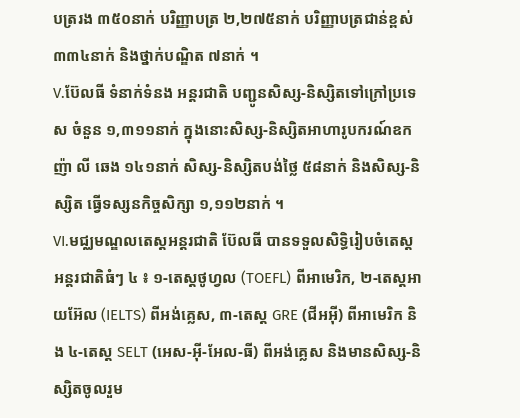បត្ររង ៣៥០នាក់ បរិញ្ញាបត្រ ២,២៧៥នាក់ បរិញ្ញាបត្រជាន់ខ្ពស់ ៣៣៤នាក់ និងថ្នាក់បណ្ឌិត ៧នាក់ ។
V.ប៊ែលធី ទំនាក់ទំនង អន្តរជាតិ បញ្ជូនសិស្ស-និស្សិតទៅក្រៅប្រទេស ចំនួន ១,៣១១នាក់ ក្នុងនោះសិស្ស-និស្សិតអាហារូបករណ៍ឧកញ៉ា លី ឆេង ១៤១នាក់ សិស្ស-និស្សិតបង់ថ្លៃ ៥៨នាក់ និងសិស្ស-និស្សិត ធ្វើទស្សនកិច្ចសិក្សា ១,១១២នាក់ ។
VI.មជ្ឈមណ្ឌលតេស្តអន្តរជាតិ ប៊ែលធី បានទទួលសិទ្ធិរៀបចំតេស្តអន្តរជាតិធំៗ ៤ ៖ ១-តេស្តថូហ្វល (TOEFL) ពីអាមេរិក, ២-តេស្តអាយអ៊ែល (IELTS) ពីអង់គ្លេស, ៣-តេស្ត GRE (ជីអអ៊ី) ពីអាមេរិក និង ៤-តេស្ត SELT (អេស-អ៊ី-អែល-ធី) ពីអង់គ្លេស និងមានសិស្ស-និស្សិតចូលរួម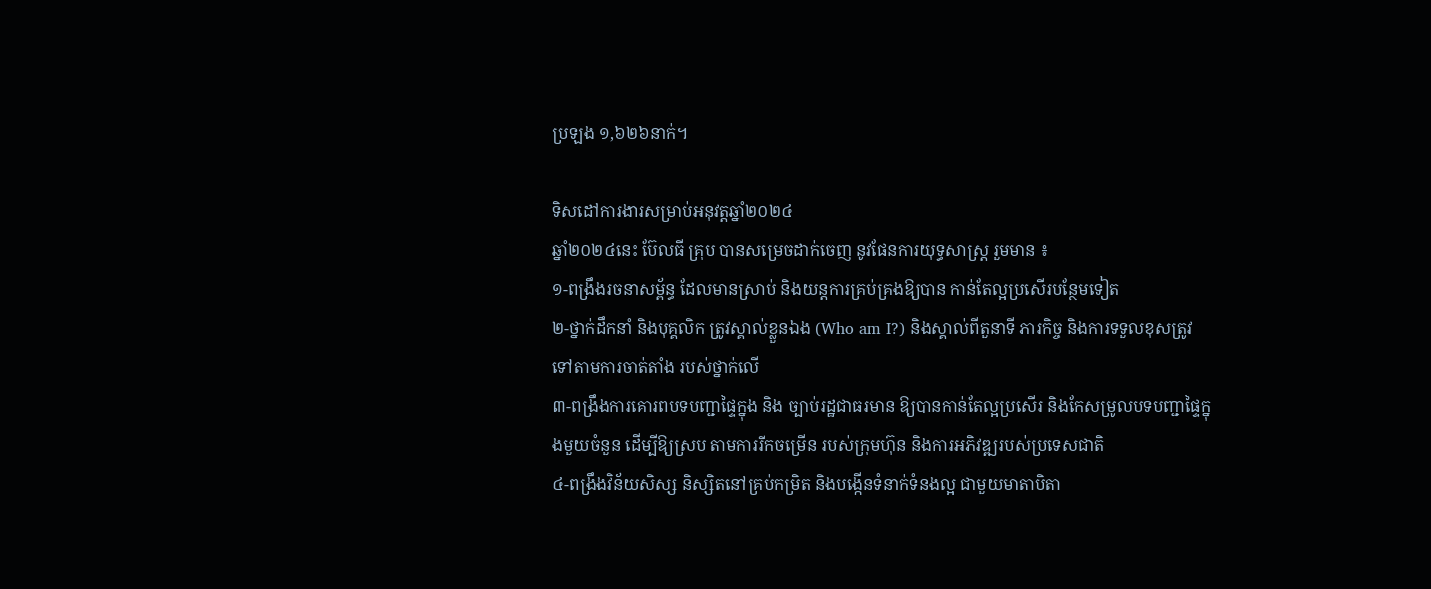ប្រឡង ១,៦២៦នាក់។

ទិសដៅការងារសម្រាប់អនុវត្តឆ្នាំ២០២៤
ឆ្នាំ២០២៤នេះ ប៊ែលធី គ្រុប បានសម្រេចដាក់ចេញ នូវផែនការយុទ្ធសាស្ត្រ រួមមាន ៖
១-ពង្រឹងរចនាសម្ព័ន្ធ ដែលមានស្រាប់ និងយន្តការគ្រប់គ្រងឱ្យបាន កាន់តែល្អប្រសើរបន្ថែមទៀត
២-ថ្នាក់ដឹកនាំ និងបុគ្គលិក ត្រូវស្គាល់ខ្លួនឯង (Who am I?) និងស្គាល់ពីតួនាទី ភារកិច្ច និងការទទួលខុសត្រូវ ទៅតាមការចាត់តាំង របស់ថ្នាក់លើ
៣-ពង្រឹងការគោរពបទបញ្ជាផ្ទៃក្នុង និង ច្បាប់រដ្ឋជាធរមាន ឱ្យបានកាន់តែល្អប្រសើរ និងកែសម្រូលបទបញ្ជាផ្ទៃក្នុងមួយចំនួន ដើម្បីឱ្យស្រប តាមការរីកចម្រើន របស់ក្រុមហ៊ុន និងការអភិវឌ្ឍរបស់ប្រទេសជាតិ
៤-ពង្រឹងវិន័យសិស្ស និស្សិតនៅគ្រប់កម្រិត និងបង្កើនទំនាក់ទំនងល្អ ជាមួយមាតាបិតា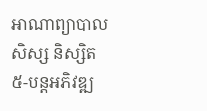អាណាព្យាបាលសិស្ស និស្សិត
៥-បន្តអភិវឌ្ឍ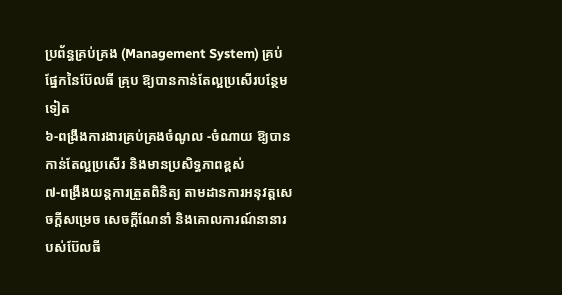ប្រព័ន្ធគ្រប់គ្រង (Management System) គ្រប់ផ្នែកនៃប៊ែលធី គ្រុប ឱ្យបានកាន់តែល្អប្រសើរបន្ថែមទៀត
៦-ពង្រឹងការងារគ្រប់គ្រងចំណូល -ចំណាយ ឱ្យបានកាន់តែល្អប្រសើរ និងមានប្រសិទ្ធភាពខ្ពស់
៧-ពង្រឹងយន្តការត្រួតពិនិត្យ តាមដានការអនុវត្តសេចក្តីសម្រេច សេចក្តីណែនាំ និងគោលការណ៍នានារបស់ប៊ែលធី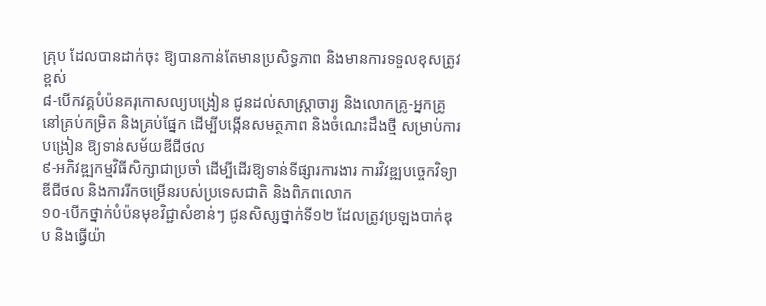គ្រុប ដែលបានដាក់ចុះ ឱ្យបានកាន់តែមានប្រសិទ្ធភាព និងមានការទទួលខុសត្រូវខ្ពស់
៨-បើកវគ្គបំប៉នគរុកោសល្យបង្រៀន ជូនដល់សាស្ត្រាចារ្យ និងលោកគ្រូ-អ្នកគ្រូនៅគ្រប់កម្រិត និងគ្រប់ផ្នែក ដើម្បីបង្កើនសមត្ថភាព និងចំណេះដឹងថ្មី សម្រាប់ការបង្រៀន ឱ្យទាន់សម័យឌីជីថល
៩-អភិវឌ្ឍកម្មវិធីសិក្សាជាប្រចាំ ដើម្បីដើរឱ្យទាន់ទីផ្សារការងារ ការវិវឌ្ឍបច្ចេកវិទ្យាឌីជីថល និងការរីកចម្រើនរបស់ប្រទេសជាតិ និងពិភពលោក
១០-បើកថ្នាក់បំប៉នមុខវិជ្ជាសំខាន់ៗ ជូនសិស្សថ្នាក់ទី១២ ដែលត្រូវប្រឡងបាក់ឌុប និងធ្វើយ៉ា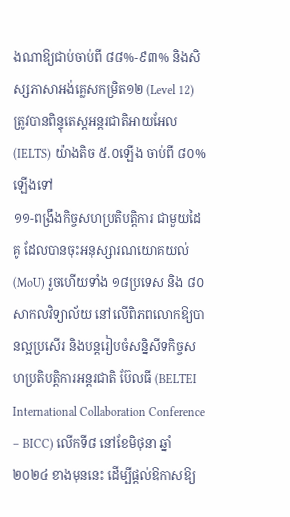ងណាឱ្យជាប់ចាប់ពី ៨៨%-៩៣% និងសិស្សភាសាអង់គ្លេសកម្រិត១២ (Level 12) ត្រូវបានពិន្ទុតេស្តអន្តរជាតិអាយអែល (IELTS) យ៉ាងតិច ៥.០ឡើង ចាប់ពី ៨០% ឡើងទៅ
១១-ពង្រឹងកិច្ចសហប្រតិបត្តិការ ជាមួយដៃគូ ដែលបានចុះអនុស្សារណយោគយល់ (MoU) រួចហើយទាំង ១៨ប្រទេស និង ៨០សាកលវិទ្យាល័យ នៅលើពិភពលោកឱ្យបានល្អប្រសើរ និងបន្តរៀបចំសន្និសីទកិច្ចសហប្រតិបត្តិការអន្តរជាតិ ប៊ែលធី (BELTEI International Collaboration Conference – BICC) លើកទី៨ នៅខែមិថុនា ឆ្នាំ២០២៤ ខាងមុននេះ ដើម្បីផ្តល់ឱកាសឱ្យ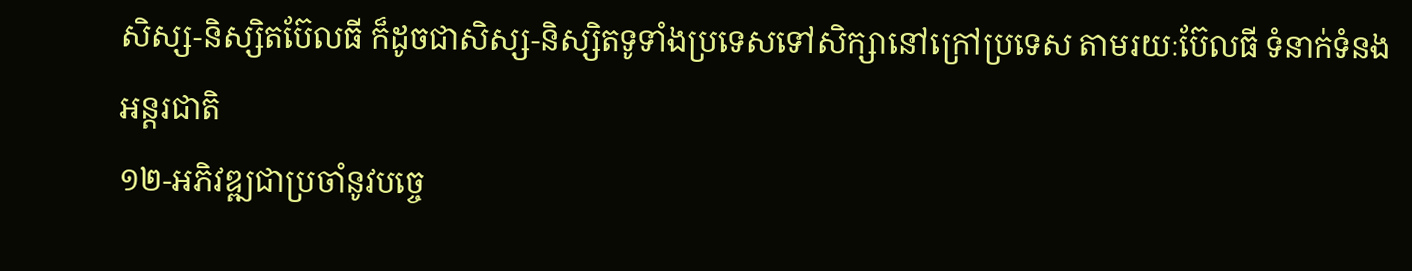សិស្ស-និស្សិតប៊ែលធី ក៏ដូចជាសិស្ស-និស្សិតទូទាំងប្រទេសទៅសិក្សានៅក្រៅប្រទេស តាមរយៈប៊ែលធី ទំនាក់ទំនងអន្តរជាតិ
១២-អភិវឌ្ឍជាប្រចាំនូវបច្ចេ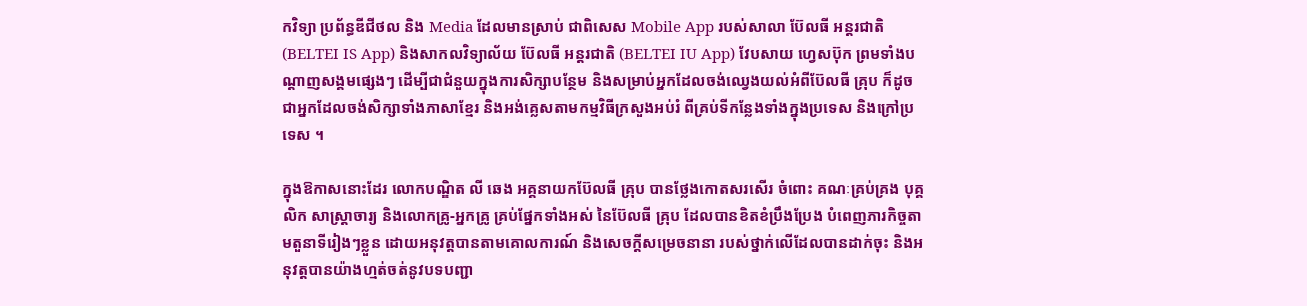កវិទ្យា ប្រព័ន្ធឌីជីថល និង Media ដែលមានស្រាប់ ជាពិសេស Mobile App របស់សាលា ប៊ែលធី អន្តរជាតិ (BELTEI IS App) និងសាកលវិទ្យាល័យ ប៊ែលធី អន្តរជាតិ (BELTEI IU App) វែបសាយ ហ្វេសប៊ុក ព្រមទាំងបណ្តាញសង្គមផ្សេងៗ ដើម្បីជាជំនួយក្នុងការសិក្សាបន្ថែម និងសម្រាប់អ្នកដែលចង់ឈ្វេងយល់អំពីប៊ែលធី គ្រុប ក៏ដូចជាអ្នកដែលចង់សិក្សាទាំងភាសាខ្មែរ និងអង់គ្លេសតាមកម្មវិធីក្រសួងអប់រំ ពីគ្រប់ទីកន្លែងទាំងក្នុងប្រទេស និងក្រៅប្រទេស ។

ក្នុងឱកាសនោះដែរ លោកបណ្ឌិត លី ឆេង អគ្គនាយកប៊ែលធី គ្រុប បានថ្លែងកោតសរសើរ ចំពោះ គណៈគ្រប់គ្រង បុគ្គលិក សាស្ត្រាចារ្យ និងលោកគ្រូ-អ្នកគ្រូ គ្រប់ផ្នែកទាំងអស់ នៃប៊ែលធី គ្រុប ដែលបានខិតខំប្រឹងប្រែង បំពេញភារកិច្ចតាមតួនាទីរៀងៗខ្លួន ដោយអនុវត្តបានតាមគោលការណ៍ និងសេចក្តីសម្រេចនានា របស់ថ្នាក់លើដែលបានដាក់ចុះ និងអនុវត្តបានយ៉ាងហ្មត់ចត់នូវបទបញ្ជា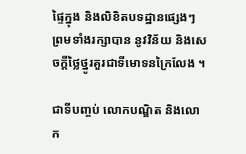ផ្ទៃក្នុង និងលិខិតបទដ្ឋានផ្សេងៗ ព្រមទាំងរក្សាបាន នូវវិន័យ និងសេចក្តីថ្លៃថ្នូរគួរជាទីមោទនក្រៃលែង ។

ជាទីបញ្ចប់ លោកបណ្ឌិត និងលោក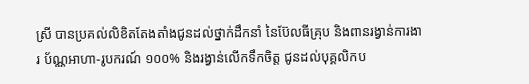ស្រី បានប្រគល់លិខិតតែងតាំងជូនដល់ថ្នាក់ដឹកនាំ នៃប៊ែលធីគ្រុប និងពានរង្វាន់ការងារ ប័ណ្ណអាហា-រូបករណ៍ ១០០% និងរង្វាន់លើកទឹកចិត្ត ជូនដល់បុគ្គលិកប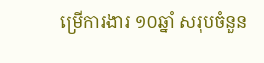ម្រើការងារ ១០ឆ្នាំ សរុបចំនួន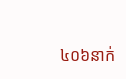៤០៦នាក់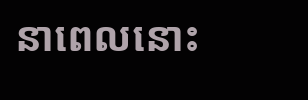នាពេលនោះ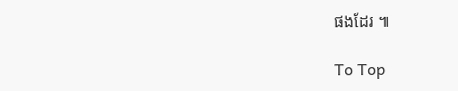ផងដែរ ៕

To Top